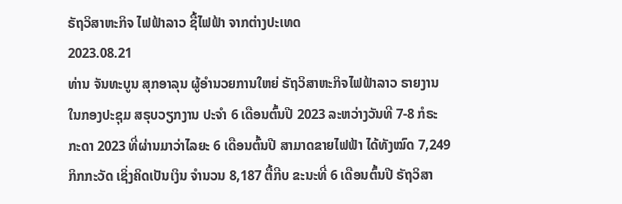ຣັຖວິສາຫະກິຈ ໄຟຟ້າລາວ ຊື້ໄຟຟ້າ ຈາກຕ່າງປະເທດ
2023.08.21
ທ່ານ ຈັນທະບູນ ສຸກອາລຸນ ຜູ້ອໍານວຍການໃຫຍ່ ຣັຖວິສາຫະກິຈໄຟຟ້າລາວ ຣາຍງານໃນກອງປະຊຸມ ສຣຸບວຽກງານ ປະຈຳ 6 ເດືອນຕົ້ນປີ 2023 ລະຫວ່າງວັນທີ 7-8 ກໍຣະກະດາ 2023 ທີ່ຜ່ານມາວ່າໄລຍະ 6 ເດືອນຕົ້ນປີ ສາມາດຂາຍໄຟຟ້າ ໄດ້ທັງໝົດ 7,249 ກິກກະວັດ ເຊິ່ງຄິດເປັນເງິນ ຈຳນວນ 8,187 ຕື້ກີບ ຂະນະທີ່ 6 ເດືອນຕົ້ນປີ ຣັຖວິສາ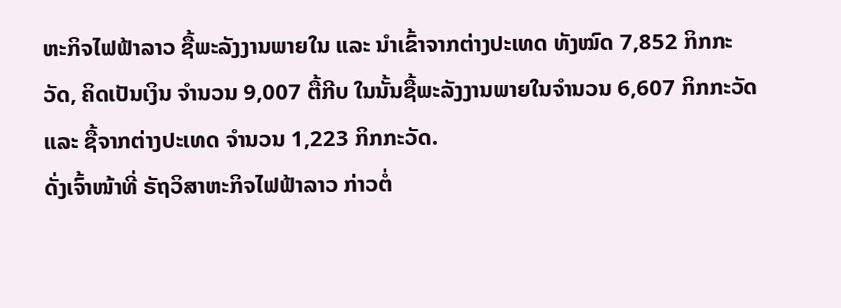ຫະກິຈໄຟຟ້າລາວ ຊື້ພະລັງງານພາຍໃນ ແລະ ນໍາເຂົ້າຈາກຕ່າງປະເທດ ທັງໝົດ 7,852 ກິກກະວັດ, ຄິດເປັນເງິນ ຈຳນວນ 9,007 ຕື້ກີບ ໃນນັ້ນຊື້ພະລັງງານພາຍໃນຈຳນວນ 6,607 ກິກກະວັດ ແລະ ຊື້ຈາກຕ່າງປະເທດ ຈຳນວນ 1,223 ກິກກະວັດ.
ດັ່ງເຈົ້າໜ້າທີ່ ຣັຖວິສາຫະກິຈໄຟຟ້າລາວ ກ່າວຕໍ່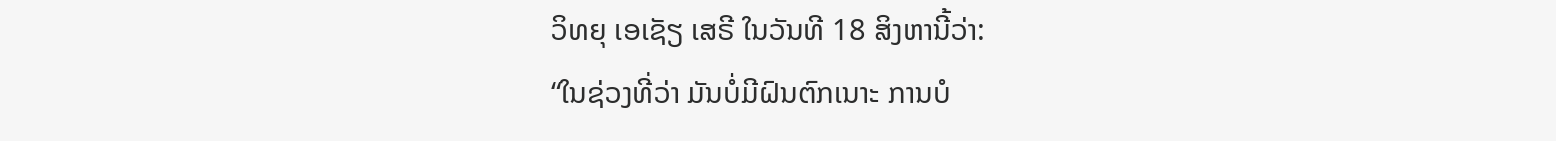ວິທຍຸ ເອເຊັຽ ເສຣີ ໃນວັນທີ 18 ສິງຫານີ້ວ່າ:
“ໃນຊ່ວງທີ່ວ່າ ມັນບໍ່ມີຝົນຕົກເນາະ ການບໍ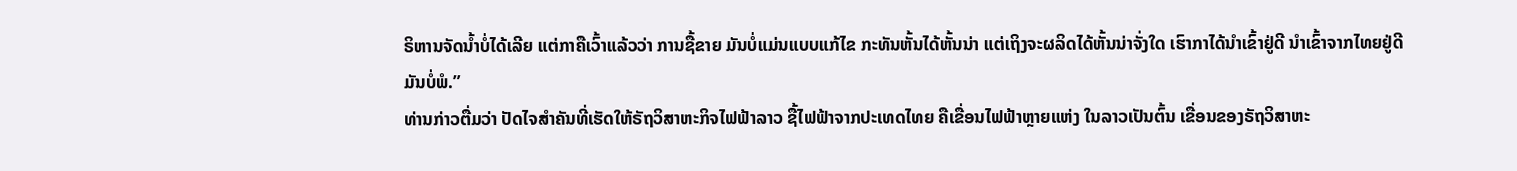ຣິຫານຈັດນໍ້າບໍ່ໄດ້ເລີຍ ແຕ່ກາຄືເວົ້າແລ້ວວ່າ ການຊື້ຂາຍ ມັນບໍ່ແມ່ນແບບແກ້ໄຂ ກະທັນຫັ້ນໄດ້ຫັ້ນນ່າ ແຕ່ເຖິງຈະຜລິດໄດ້ຫັ້ນນ່າຈັ່ງໃດ ເຮົາກາໄດ້ນຳເຂົ້າຢູ່ດີ ນຳເຂົ້າຈາກໄທຍຢູ່ດີ ມັນບໍ່ພໍ.”
ທ່ານກ່າວຕື່ມວ່າ ປັດໄຈສຳຄັນທີ່ເຮັດໃຫ້ຣັຖວິສາຫະກິຈໄຟຟ້າລາວ ຊື້ໄຟຟ້າຈາກປະເທດໄທຍ ຄືເຂື່ອນໄຟຟ້າຫຼາຍແຫ່ງ ໃນລາວເປັນຕົ້ນ ເຂື່ອນຂອງຣັຖວິສາຫະ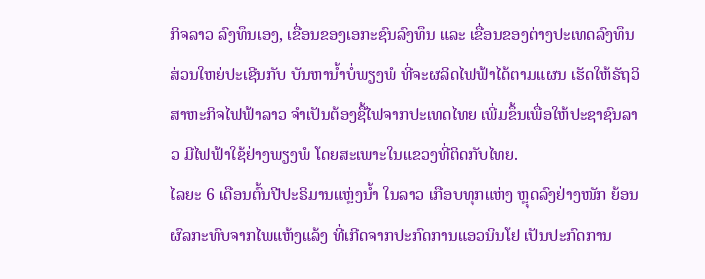ກິຈລາວ ລົງທຶນເອງ, ເຂື່ອນຂອງເອກະຊົນລົງທຶນ ແລະ ເຂື່ອນຂອງຕ່າງປະເທດລົງທຶນ ສ່ວນໃຫຍ່ປະເຊີນກັບ ບັນຫານໍ້າບໍ່ພຽງພໍ ທີ່ຈະຜລິດໄຟຟ້າໄດ້ຕາມແຜນ ເຮັດໃຫ້ຣັຖວິສາຫະກິຈໄຟຟ້າລາວ ຈຳເປັນຕ້ອງຊື້ໄຟຈາກປະເທດໄທຍ ເພີ່ມຂຶ້ນເພື່ອໃຫ້ປະຊາຊົນລາວ ມີໄຟຟ້າໃຊ້ຢ່າງພຽງພໍ ໂດຍສະເພາະໃນແຂວງທີ່ຕິດກັບໄທຍ.
ໄລຍະ 6 ເດືອນຕົ້ນປີປະຣິມານແຫຼ່ງນໍ້າ ໃນລາວ ເກືອບທຸກແຫ່ງ ຫຼຸດລົງຢ່າງໜັກ ຍ້ອນຜົລກະທົບຈາກໄພແຫ້ງແລ້ງ ທີ່ເກີດຈາກປະກົດການແອວນິນໂຢ ເປັນປະກົດການ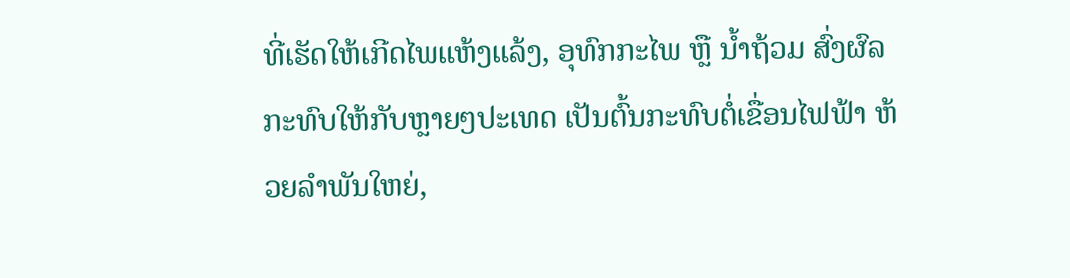ທີ່ເຮັດໃຫ້ເກີດໄພແຫ້ງແລ້ງ, ອຸທົກກະໄພ ຫຼື ນໍ້າຖ້ວມ ສົ່ງຜົລກະທົບໃຫ້ກັບຫຼາຍໆປະເທດ ເປັນຕົ້ນກະທົບຕໍ່ເຂື່ອນໄຟຟ້າ ຫ້ວຍລຳພັນໃຫຍ່,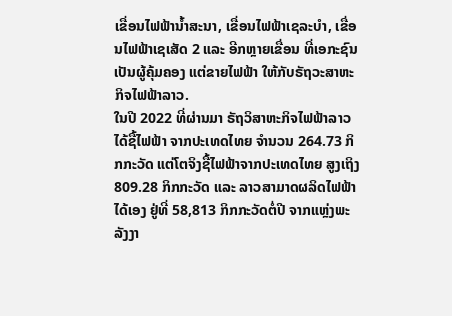ເຂື່ອນໄຟຟ້ານໍ້າສະນາ, ເຂື່ອນໄຟຟ້າເຊລະບໍາ, ເຂື່ອນໄຟຟ້າເຊເສັດ 2 ແລະ ອີກຫຼາຍເຂື່ອນ ທີ່ເອກະຊົນເປັນຜູ້ຄຸ້ມຄອງ ແຕ່ຂາຍໄຟຟ້າ ໃຫ້ກັບຣັຖວະສາຫະກິຈໄຟຟ້າລາວ.
ໃນປີ 2022 ທີ່ຜ່ານມາ ຣັຖວິສາຫະກິຈໄຟຟ້າລາວ ໄດ້ຊື້ໄຟຟ້າ ຈາກປະເທດໄທຍ ຈຳນວນ 264.73 ກິກກະວັດ ແຕ່ໂຕຈິງຊື້ໄຟຟ້າຈາກປະເທດໄທຍ ສູງເຖິງ 809.28 ກິກກະວັດ ແລະ ລາວສາມາດຜລິດໄຟຟ້າໄດ້ເອງ ຢູ່ທີ່ 58,813 ກິກກະວັດຕໍ່ປີ ຈາກແຫຼ່ງພະລັງງາ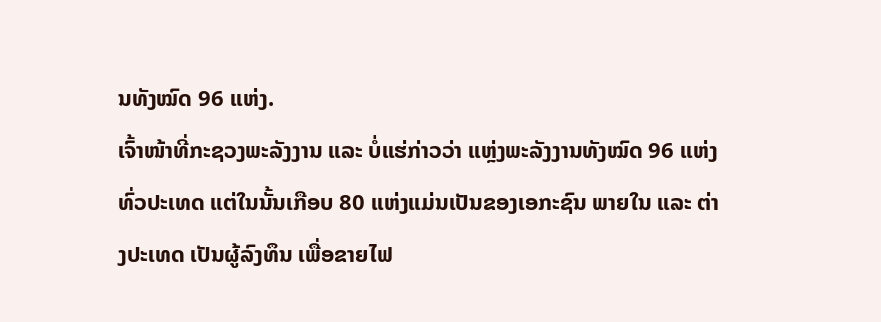ນທັງໝົດ 96 ແຫ່ງ.
ເຈົ້າໜ້າທີ່ກະຊວງພະລັງງານ ແລະ ບໍ່ແຮ່ກ່າວວ່າ ແຫຼ່ງພະລັງງານທັງໝົດ 96 ແຫ່ງທົ່ວປະເທດ ແຕ່ໃນນັ້ນເກືອບ 80 ແຫ່ງແມ່ນເປັນຂອງເອກະຊົນ ພາຍໃນ ແລະ ຕ່າງປະເທດ ເປັນຜູ້ລົງທຶນ ເພື່ອຂາຍໄຟ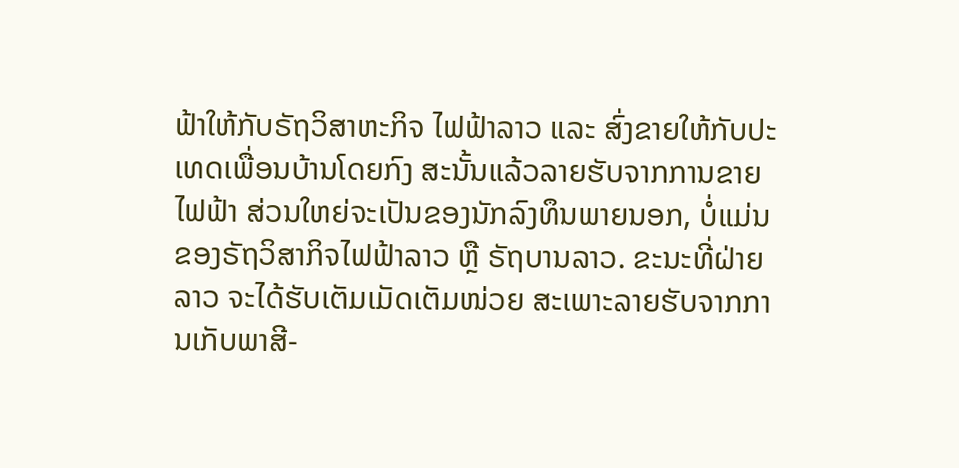ຟ້າໃຫ້ກັບຣັຖວິສາຫະກິຈ ໄຟຟ້າລາວ ແລະ ສົ່ງຂາຍໃຫ້ກັບປະເທດເພື່ອນບ້ານໂດຍກົງ ສະນັ້ນແລ້ວລາຍຮັບຈາກການຂາຍໄຟຟ້າ ສ່ວນໃຫຍ່ຈະເປັນຂອງນັກລົງທຶນພາຍນອກ, ບໍ່ແມ່ນຂອງຣັຖວິສາກິຈໄຟຟ້າລາວ ຫຼື ຣັຖບານລາວ. ຂະນະທີ່ຝ່າຍລາວ ຈະໄດ້ຮັບເຕັມເມັດເຕັມໜ່ວຍ ສະເພາະລາຍຮັບຈາກການເກັບພາສີ-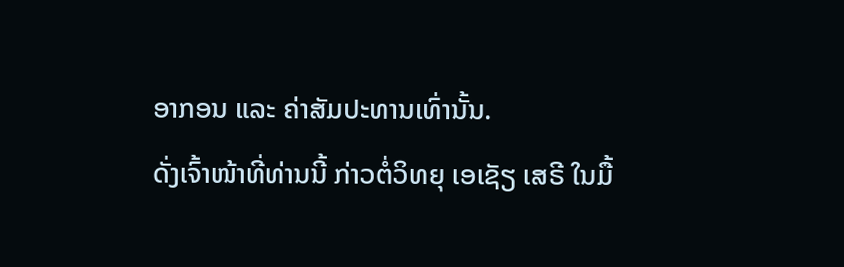ອາກອນ ແລະ ຄ່າສັມປະທານເທົ່ານັ້ນ.
ດັ່ງເຈົ້າໜ້າທີ່ທ່ານນີ້ ກ່າວຕໍ່ວິທຍຸ ເອເຊັຽ ເສຣີ ໃນມື້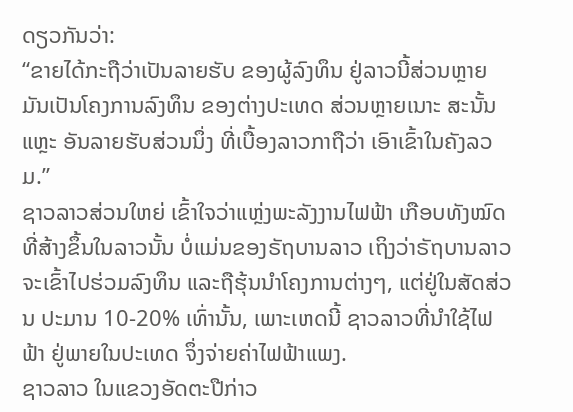ດຽວກັນວ່າ:
“ຂາຍໄດ້ກະຖືວ່າເປັນລາຍຮັບ ຂອງຜູ້ລົງທຶນ ຢູ່ລາວນີ້ສ່ວນຫຼາຍ ມັນເປັນໂຄງການລົງທຶນ ຂອງຕ່າງປະເທດ ສ່ວນຫຼາຍເນາະ ສະນັ້ນແຫຼະ ອັນລາຍຮັບສ່ວນນຶ່ງ ທີ່ເບື້ອງລາວກາຖືວ່າ ເອົາເຂົ້າໃນຄັງລວມ.”
ຊາວລາວສ່ວນໃຫຍ່ ເຂົ້າໃຈວ່າແຫຼ່ງພະລັງງານໄຟຟ້າ ເກືອບທັງໝົດທີ່ສ້າງຂຶ້ນໃນລາວນັ້ນ ບໍ່ແມ່ນຂອງຣັຖບານລາວ ເຖິງວ່າຣັຖບານລາວ ຈະເຂົ້າໄປຮ່ວມລົງທຶນ ແລະຖືຮຸ້ນນຳໂຄງການຕ່າງໆ, ແຕ່ຢູ່ໃນສັດສ່ວນ ປະມານ 10-20% ເທົ່ານັ້ນ, ເພາະເຫດນີ້ ຊາວລາວທີ່ນຳໃຊ້ໄຟຟ້າ ຢູ່ພາຍໃນປະເທດ ຈຶ່ງຈ່າຍຄ່າໄຟຟ້າແພງ.
ຊາວລາວ ໃນແຂວງອັດຕະປືກ່າວ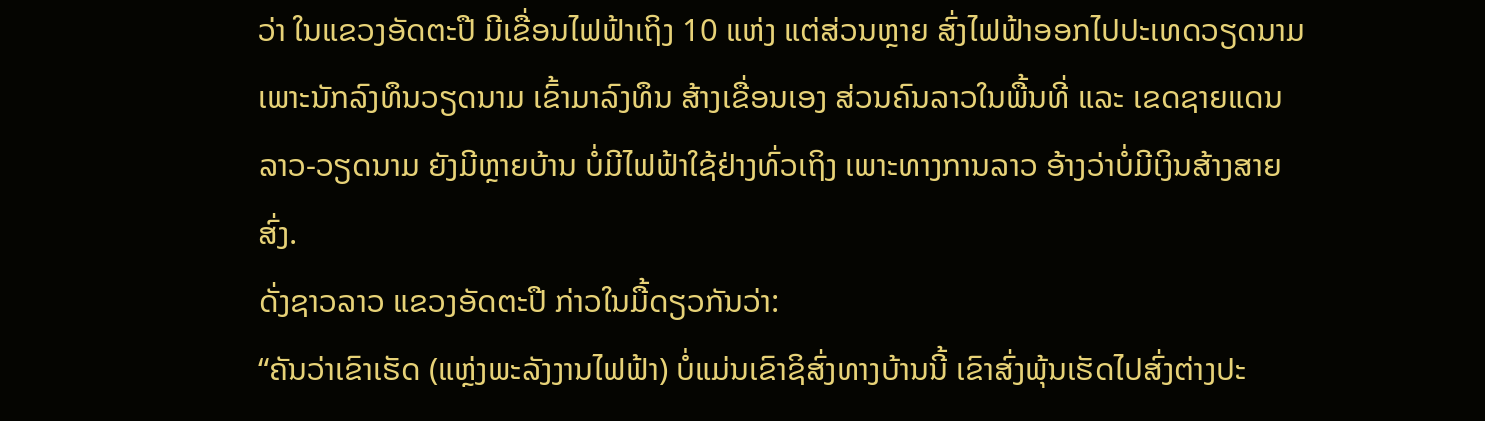ວ່າ ໃນແຂວງອັດຕະປື ມີເຂື່ອນໄຟຟ້າເຖິງ 10 ແຫ່ງ ແຕ່ສ່ວນຫຼາຍ ສົ່ງໄຟຟ້າອອກໄປປະເທດວຽດນາມ ເພາະນັກລົງທຶນວຽດນາມ ເຂົ້າມາລົງທຶນ ສ້າງເຂື່ອນເອງ ສ່ວນຄົນລາວໃນພື້ນທີ່ ແລະ ເຂດຊາຍແດນ ລາວ-ວຽດນາມ ຍັງມີຫຼາຍບ້ານ ບໍ່ມີໄຟຟ້າໃຊ້ຢ່າງທົ່ວເຖິງ ເພາະທາງການລາວ ອ້າງວ່າບໍ່ມີເງິນສ້າງສາຍສົ່ງ.
ດັ່ງຊາວລາວ ແຂວງອັດຕະປື ກ່າວໃນມື້ດຽວກັນວ່າ:
“ຄັນວ່າເຂົາເຮັດ (ແຫຼ່ງພະລັງງານໄຟຟ້າ) ບໍ່ແມ່ນເຂົາຊິສົ່ງທາງບ້ານນີ້ ເຂົາສົ່ງພຸ້ນເຮັດໄປສົ່ງຕ່າງປະ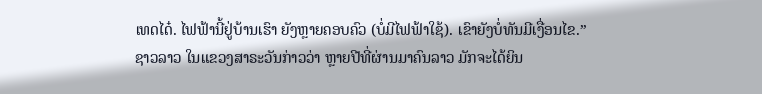ເທດໄດ໋. ໄຟຟ້ານີ້ຢູ່ບ້ານເຮົາ ຍັງຫຼາຍຄອບຄົວ (ບໍ່ມີໄຟຟ້າໃຊ້). ເຂົາຍັງບໍ່ທັນມີເງື່ອນໄຂ.”
ຊາວລາວ ໃນແຂວງສາຣະວັນກ່າວວ່າ ຫຼາຍປີທີ່ຜ່ານມາຄົນລາວ ມັກຈະໄດ້ຍິນ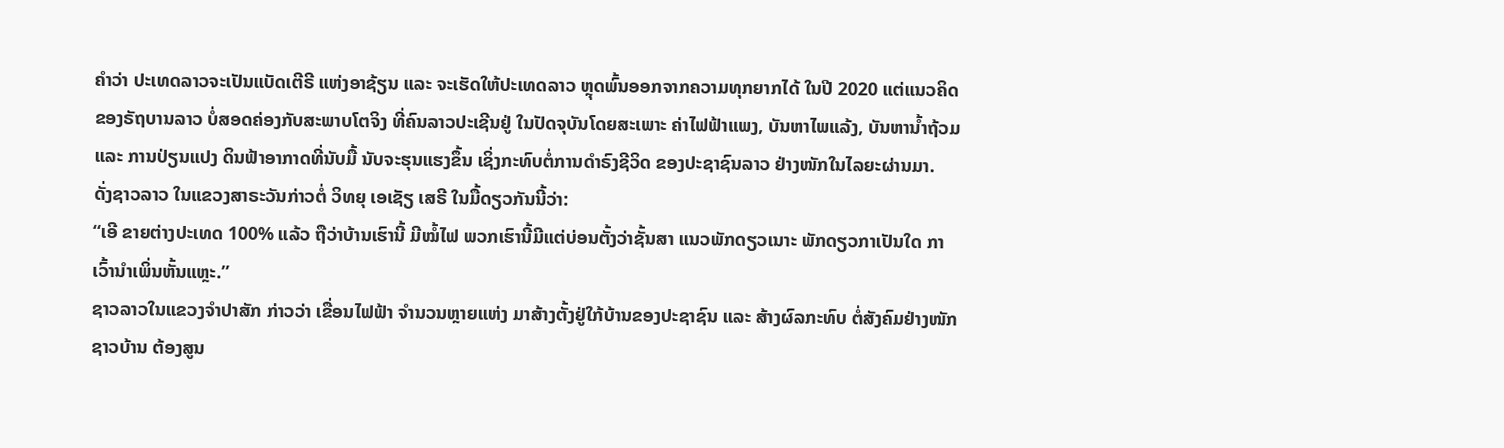ຄຳວ່າ ປະເທດລາວຈະເປັນແບັດເຕີຣີ ແຫ່ງອາຊ້ຽນ ແລະ ຈະເຮັດໃຫ້ປະເທດລາວ ຫຼຸດພົ້ນອອກຈາກຄວາມທຸກຍາກໄດ້ ໃນປີ 2020 ແຕ່ແນວຄິດຂອງຣັຖບານລາວ ບໍ່ສອດຄ່ອງກັບສະພາບໂຕຈິງ ທີ່ຄົນລາວປະເຊີນຢູ່ ໃນປັດຈຸບັນໂດຍສະເພາະ ຄ່າໄຟຟ້າແພງ, ບັນຫາໄພແລ້ງ, ບັນຫານໍ້າຖ້ວມ ແລະ ການປ່ຽນແປງ ດິນຟ້າອາກາດທີ່ນັບມື້ ນັບຈະຮຸນແຮງຂຶ້ນ ເຊິ່ງກະທົບຕໍ່ການດຳຣົງຊີວິດ ຂອງປະຊາຊົນລາວ ຢ່າງໜັກໃນໄລຍະຜ່ານມາ.
ດັ່ງຊາວລາວ ໃນແຂວງສາຣະວັນກ່າວຕໍ່ ວິທຍຸ ເອເຊັຽ ເສຣີ ໃນມື້ດຽວກັນນີ້ວ່າ:
“ເອີ ຂາຍຕ່າງປະເທດ 100% ແລ້ວ ຖືວ່າບ້ານເຮົານີ້ ມີໝໍ້ໄຟ ພວກເຮົານີ້ມີແຕ່ບ່ອນຕັ້ງວ່າຊັ້ນສາ ແນວພັກດຽວເນາະ ພັກດຽວກາເປັນໃດ ກາເວົ້ານຳເພິ່ນຫັ້ນແຫຼະ.”
ຊາວລາວໃນແຂວງຈຳປາສັກ ກ່າວວ່າ ເຂື່ອນໄຟຟ້າ ຈຳນວນຫຼາຍແຫ່ງ ມາສ້າງຕັ້ງຢູ່ໃກ້ບ້ານຂອງປະຊາຊົນ ແລະ ສ້າງຜົລກະທົບ ຕໍ່ສັງຄົມຢ່າງໜັກຊາວບ້ານ ຕ້ອງສູນ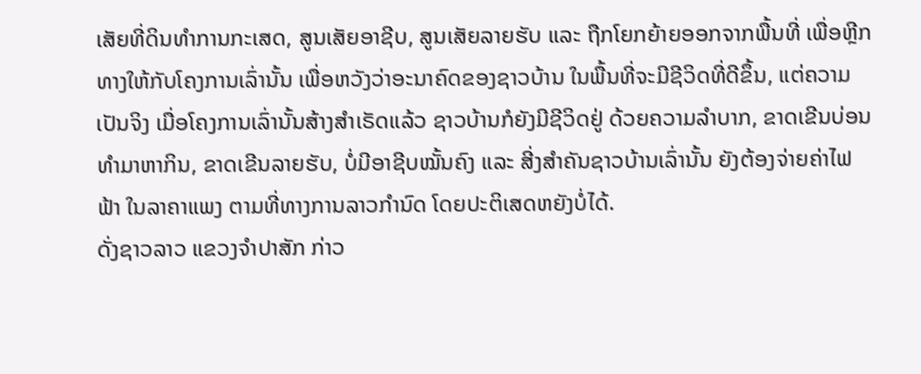ເສັຍທີ່ດິນທຳການກະເສດ, ສູນເສັຍອາຊີບ, ສູນເສັຍລາຍຮັບ ແລະ ຖືກໂຍກຍ້າຍອອກຈາກພື້ນທີ່ ເພື່ອຫຼີກທາງໃຫ້ກັບໂຄງການເລົ່ານັ້ນ ເພື່ອຫວັງວ່າອະນາຄົດຂອງຊາວບ້ານ ໃນພື້ນທີ່ຈະມີຊີວິດທີ່ດີຂຶ້ນ, ແຕ່ຄວາມເປັນຈິງ ເມື່ອໂຄງການເລົ່ານັ້ນສ້າງສໍາເຣັດແລ້ວ ຊາວບ້ານກໍຍັງມີຊີວິດຢູ່ ດ້ວຍຄວາມລຳບາກ, ຂາດເຂີນບ່ອນທຳມາຫາກິນ, ຂາດເຂີນລາຍຮັບ, ບໍ່ມີອາຊີບໝັ້ນຄົງ ແລະ ສີ່ງສຳຄັນຊາວບ້ານເລົ່ານັ້ນ ຍັງຕ້ອງຈ່າຍຄ່າໄຟຟ້າ ໃນລາຄາແພງ ຕາມທີ່ທາງການລາວກຳນົດ ໂດຍປະຕິເສດຫຍັງບໍ່ໄດ້.
ດັ່ງຊາວລາວ ແຂວງຈຳປາສັກ ກ່າວ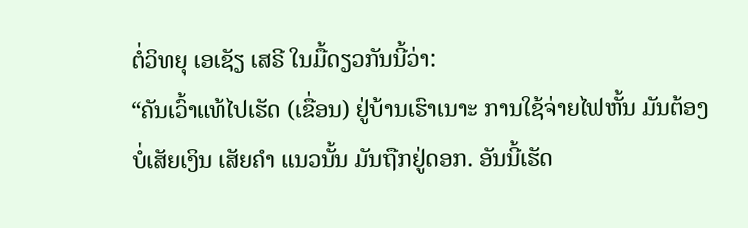ຕໍ່ວິທຍຸ ເອເຊັຽ ເສຣີ ໃນມື້ດຽວກັນນີ້ວ່າ:
“ຄັນເວົ້າແທ້ໄປເຮັດ (ເຂື່ອນ) ຢູ່ບ້ານເຮົາເນາະ ການໃຊ້ຈ່າຍໄຟຫັ້ນ ມັນຕ້ອງບໍ່ເສັຍເງິນ ເສັຍຄຳ ແນວນັ້ນ ມັນຖືກຢູ່ດອກ. ອັນນີ້ເຮັດ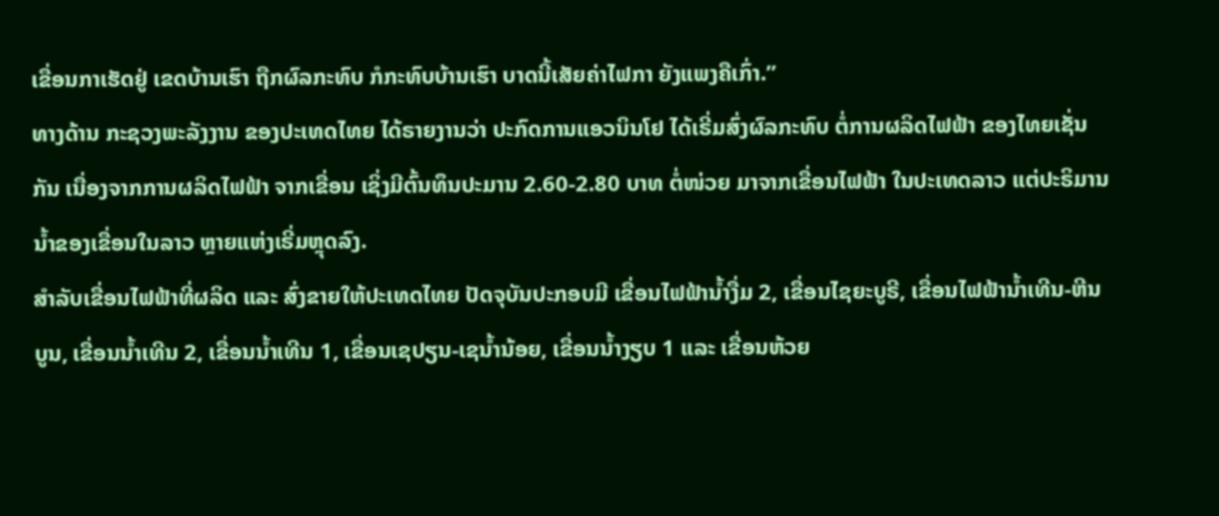ເຂື່ອນກາເຮັດຢູ່ ເຂດບ້ານເຮົາ ຖືກຜົລກະທົບ ກໍກະທົບບ້ານເຮົາ ບາດນີ້ເສັຍຄ່າໄຟກາ ຍັງແພງຄືເກົ່າ.”
ທາງດ້ານ ກະຊວງພະລັງງານ ຂອງປະເທດໄທຍ ໄດ້ຣາຍງານວ່າ ປະກົດການແອວນິນໂຢ ໄດ້ເຣີ່ມສົ່ງຜົລກະທົບ ຕໍ່ການຜລິດໄຟຟ້າ ຂອງໄທຍເຊັ່ນກັນ ເນື່ອງຈາກການຜລິດໄຟຟ້າ ຈາກເຂື່ອນ ເຊິ່ງມີຕົ້ນທຶນປະມານ 2.60-2.80 ບາທ ຕໍ່ໜ່ວຍ ມາຈາກເຂື່ອນໄຟຟ້າ ໃນປະເທດລາວ ແຕ່ປະຣິມານນໍ້າຂອງເຂື່ອນໃນລາວ ຫຼາຍແຫ່ງເຣີ່ມຫຼຸດລົງ.
ສໍາລັບເຂື່ອນໄຟຟ້າທີ່ຜລິດ ແລະ ສົ່ງຂາຍໃຫ້ປະເທດໄທຍ ປັດຈຸບັນປະກອບມີ ເຂື່ອນໄຟຟ້ານໍ້າງື່ມ 2, ເຂື່ອນໄຊຍະບູຣີ, ເຂື່ອນໄຟຟ້ານໍ້າເທີນ-ຫີນບູນ, ເຂື່ອນນໍ້າເທີນ 2, ເຂື່ອນນໍ້າເທີນ 1, ເຂື່ອນເຊປຽນ-ເຊນໍ້ານ້ອຍ, ເຂື່ອນນໍ້າງຽບ 1 ແລະ ເຂື່ອນຫ້ວຍ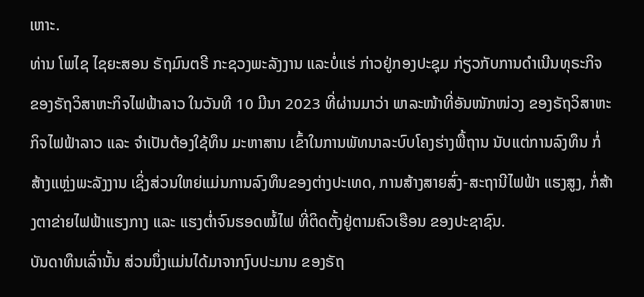ເຫາະ.
ທ່ານ ໂພໄຊ ໄຊຍະສອນ ຣັຖມົນຕຣີ ກະຊວງພະລັງງານ ແລະບໍ່ແຮ່ ກ່າວຢູ່ກອງປະຊຸມ ກ່ຽວກັບການດຳເນີນທຸຣະກິຈ ຂອງຣັຖວິສາຫະກິຈໄຟຟ້າລາວ ໃນວັນທີ 10 ມີນາ 2023 ທີ່ຜ່ານມາວ່າ ພາລະໜ້າທີ່ອັນໜັກໜ່ວງ ຂອງຣັຖວິສາຫະກິຈໄຟຟ້າລາວ ແລະ ຈຳເປັນຕ້ອງໃຊ້ທຶນ ມະຫາສານ ເຂົ້າໃນການພັທນາລະບົບໂຄງຮ່າງພື້ຖານ ນັບແຕ່ການລົງທຶນ ກໍ່ສ້າງແຫຼ່ງພະລັງງານ ເຊິ່ງສ່ວນໃຫຍ່ແມ່ນການລົງທຶນຂອງຕ່າງປະເທດ, ການສ້າງສາຍສົ່ງ-ສະຖານີໄຟຟ້າ ແຮງສູງ, ກໍ່ສ້າງຕາຂ່າຍໄຟຟ້າແຮງກາງ ແລະ ແຮງຕໍ່າຈົນຮອດໝໍ້ໄຟ ທີ່ຕິດຕັ້ງຢູ່ຕາມຄົວເຮືອນ ຂອງປະຊາຊົນ.
ບັນດາທຶນເລົ່ານັ້ນ ສ່ວນນຶ່ງແມ່ນໄດ້ມາຈາກງົບປະມານ ຂອງຣັຖ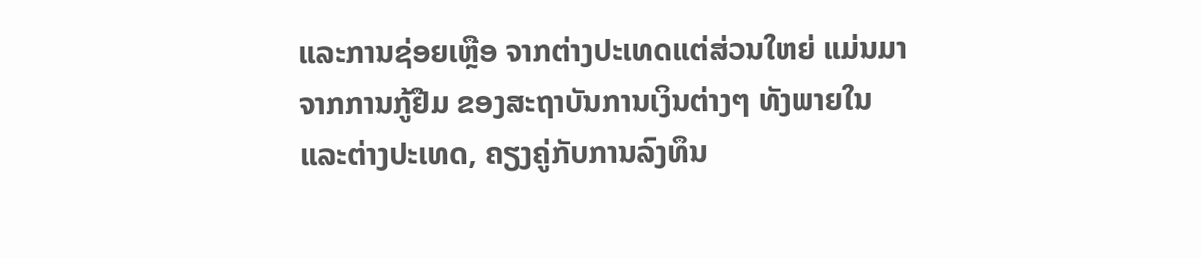ແລະການຊ່ອຍເຫຼືອ ຈາກຕ່າງປະເທດແຕ່ສ່ວນໃຫຍ່ ແມ່ນມາຈາກການກູ້ຢືມ ຂອງສະຖາບັນການເງິນຕ່າງໆ ທັງພາຍໃນ ແລະຕ່າງປະເທດ, ຄຽງຄູ່ກັບການລົງທຶນ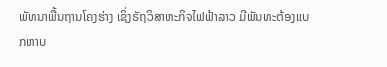ພັທນາພື້ນຖານໂຄງຮ່າງ ເຊິ່ງຣັຖວິສາຫະກິຈໄຟຟ້າລາວ ມີພັນທະຕ້ອງແບກຫາບ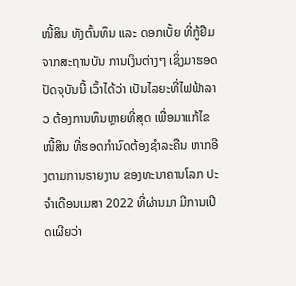ໜີ້ສິນ ທັງຕົ້ນທຶນ ແລະ ດອກເບັ້ຍ ທີ່ກູ້ຢືມຈາກສະຖານບັນ ການເງິນຕ່າງໆ ເຊິ່ງມາຮອດປັດຈຸບັນນີ້ ເວົ້າໄດ້ວ່າ ເປັນໄລຍະທີ່ໄຟຟ້າລາວ ຕ້ອງການທຶນຫຼາຍທີ່ສຸດ ເພື່ອມາແກ້ໄຂໜີ້ສິນ ທີ່ຮອດກຳນົດຕ້ອງຊຳລະຄືນ ຫາກອີງຕາມການຣາຍງານ ຂອງທະນາຄານໂລກ ປະຈຳເດືອນເມສາ 2022 ທີ່ຜ່ານມາ ມີການເປີດເຜີຍວ່າ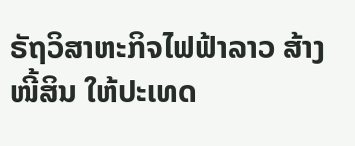ຣັຖວິສາຫະກິຈໄຟຟ້າລາວ ສ້າງໜີ້ສິນ ໃຫ້ປະເທດ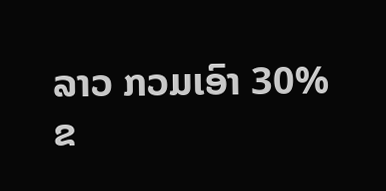ລາວ ກວມເອົາ 30% ຂ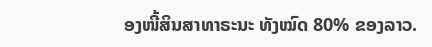ອງໜີ້ສິນສາທາຣະນະ ທັງໝົດ 80% ຂອງລາວ.